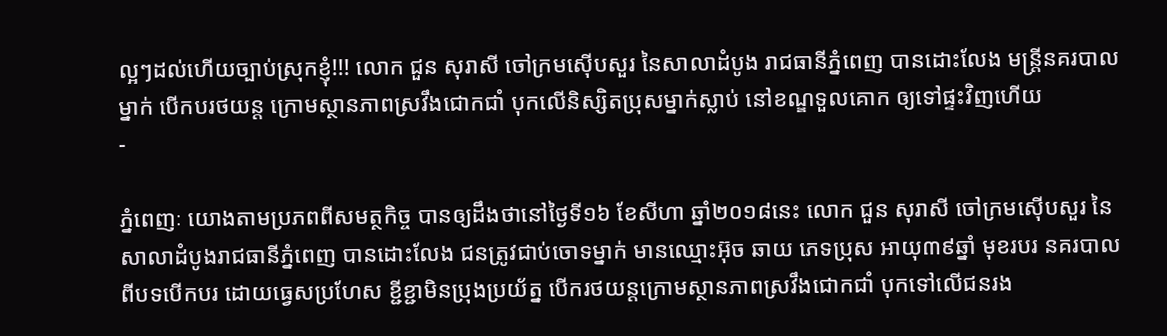ល្អៗដល់ហើយច្បាប់ស្រុកខ្ញុំ!!! លោក ជួន សុរាសី ចៅក្រមស៊ើបសួរ នៃសាលាដំបូង រាជធានីភ្នំពេញ បានដោះលែង មន្ត្រីនគរបាលម្នាក់ បើកបរថយន្ដ ក្រោមស្ថានភាពស្រវឹងជោកជាំ បុកលើនិស្សិតប្រុសម្នាក់ស្លាប់ នៅខណ្ឌទួលគោក ឲ្យទៅផ្ទះវិញហើយ
-

ភ្នំពេញៈ យោងតាមប្រភពពីសមត្ថកិច្ច បានឲ្យដឹងថានៅថ្ងៃទី១៦ ខែសីហា ឆ្នាំ២០១៨នេះ លោក ជួន សុរាសី ចៅក្រមស៊ើបសួរ នៃសាលាដំបូងរាជធានីភ្នំពេញ បានដោះលែង ជនត្រូវជាប់ចោទម្នាក់ មានឈ្មោះអ៊ុច ឆាយ ភេទប្រុស អាយុ៣៩ឆ្នាំ មុខរបរ នគរបាល ពីបទបើកបរ ដោយធ្វេសប្រហែស ខ្ជីខ្ជាមិនប្រុងប្រយ័ត្ន បើករថយន្តក្រោមស្ថានភាពស្រវឹងជោកជាំ បុកទៅលើជនរង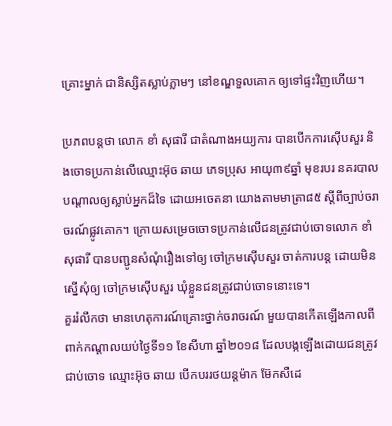គ្រោះម្នាក់ ជានិស្សិតស្លាប់ភ្លាមៗ នៅខណ្ឌទួលគោក ឲ្យទៅផ្ទះវិញហើយ។

ប្រភពបន្តថា លោក ខាំ សុផារី ជាតំណាងអយ្យការ បានបើកការស៊ើបសួរ និងចោទប្រកាន់លើឈ្មោះអ៊ុច ឆាយ ភេទប្រុស អាយុ៣៩ឆ្នាំ មុខរបរ នគរបាល បណ្តាលឲ្យស្លាប់អ្នកដ៏ទៃ ដោយអចេតនា យោងតាមមាត្រា៨៥ ស្តីពីច្បាប់ចរាចរណ៍ផ្លូវគោក។ ក្រោយសម្រេចចោទប្រកាន់លើជនត្រូវជាប់ចោទលោក ខាំ សុផារី បានបញ្ជូនសំណុំរឿងទៅឲ្យ ចៅក្រមស៊ើបសួរ ចាត់ការបន្ត ដោយមិនស្នើសុំឲ្យ ចៅក្រមស៊ើបសួរ ឃុំខ្លួនជនត្រូវជាប់ចោទនោះទេ។
គួររំលឹកថា មានហេតុការណ៍គ្រោះថ្នាក់ចរាចរណ៍ មួយបានកើតឡើងកាលពីពាក់កណ្តាលយប់ថ្ងៃទី១១ ខែសីហា ឆ្នាំ២០១៨ ដែលបង្កឡើងដោយជនត្រូវជាប់ចោទ ឈ្មោះអ៊ុច ឆាយ បើកបររថយន្តម៉ាក ម៊ែកសឺដេ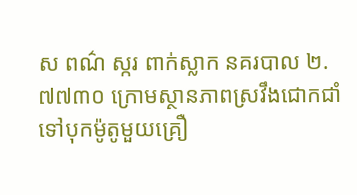ស ពណ៌ ស្ករ ពាក់ស្លាក នគរបាល ២.៧៧៣០ ក្រោមស្ថានភាពស្រវឹងជោកជាំ ទៅបុកម៉ូតូមួយគ្រឿ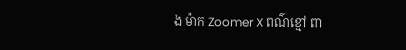ង ម៉ាក Zoomer X ពណ៌ខ្មៅ ពា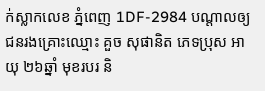ក់ស្លាកលេខ ភ្នំពេញ 1DF-2984 បណ្តាលឲ្យជនរងគ្រោះឈ្មោះ គួច សុផានិត ភេទប្រុស អាយុ ២៦ឆ្នាំ មុខរបរ និ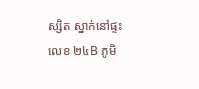ស្សិត ស្នាក់នៅផ្ទះលេខ ២៤B ភូមិ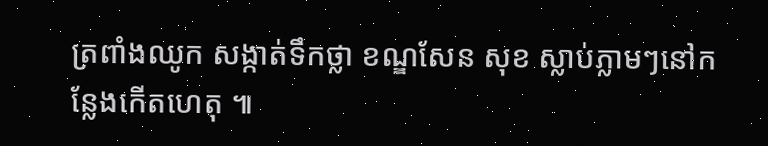ត្រពាំងឈូក សង្កាត់ទឹកថ្លា ខណ្ឌសែន សុខ ស្លាប់ភ្លាមៗនៅកន្លែងកើតហេតុ ៕